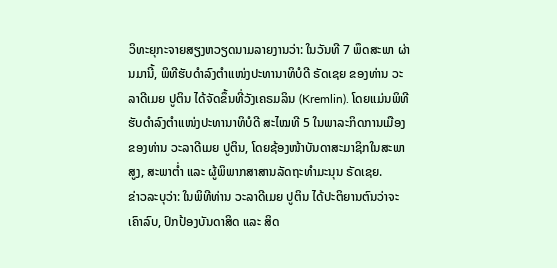ວິທະຍຸກະຈາຍສຽງຫວຽດນາມລາຍງານວ່າ: ໃນວັນທີ 7 ພຶດສະພາ ຜ່ານມານີ້, ພິທີຮັບດຳລົງຕຳແໜ່ງປະທານາທິບໍດີ ຣັດເຊຍ ຂອງທ່ານ ວະລາດີເມຍ ປູຕິນ ໄດ້ຈັດຂຶ້ນທີ່ວັງເຄຣມລິນ (Kremlin). ໂດຍແມ່ນພິທີຮັບດຳລົງຕຳແໜ່ງປະທານາທິບໍດີ ສະໄໝທີ 5 ໃນພາລະກິດການເມືອງຂອງທ່ານ ວະລາດີເມຍ ປູຕິນ, ໂດຍຊ້ອງໜ້າບັນດາສະມາຊິກໃນສະພາສູງ, ສະພາຕ່ຳ ແລະ ຜູ້ພິພາກສາສານລັດຖະທຳມະນຸນ ຣັດເຊຍ.
ຂ່າວລະບຸວ່າ: ໃນພິທີທ່ານ ວະລາດີເມຍ ປູຕິນ ໄດ້ປະຕິຍານຕົນວ່າຈະເຄົາລົບ, ປົກປ້ອງບັນດາສິດ ແລະ ສິດ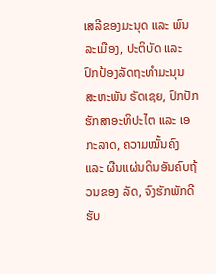ເສລີຂອງມະນຸດ ແລະ ພົນລະເມືອງ, ປະຕິບັດ ແລະ ປົກປ້ອງລັດຖະທຳມະນຸນ ສະຫະພັນ ຣັດເຊຍ, ປົກປັກຮັກສາອະທິປະໄຕ ແລະ ເອກະລາດ, ຄວາມໝັ້ນຄົງ ແລະ ຜືນແຜ່ນດິນອັນຄົບຖ້ວນຂອງ ລັດ, ຈົງຮັກພັກດີຮັບ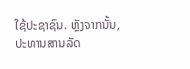ໃຊ້ປະຊາຊົນ. ຫຼັງຈາກນັ້ນ, ປະທານສານລັດ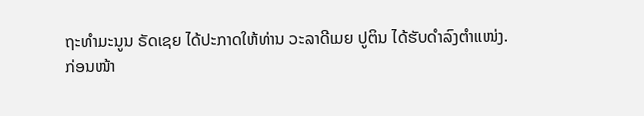ຖະທຳມະນູນ ຣັດເຊຍ ໄດ້ປະກາດໃຫ້ທ່ານ ວະລາດີເມຍ ປູຕິນ ໄດ້ຮັບດຳລົງຕຳແໜ່ງ.
ກ່ອນໜ້າ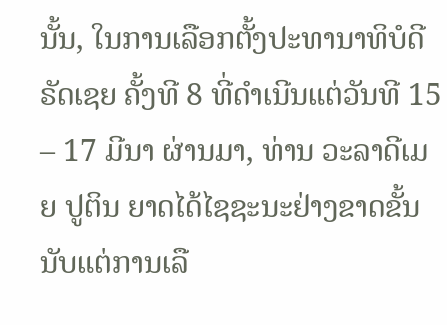ນັ້ນ, ໃນການເລືອກຕັ້ງປະທານາທິບໍດີ ຣັດເຊຍ ຄັ້ງທີ 8 ທີ່ດຳເນີນແຕ່ວັນທີ 15 – 17 ມີນາ ຜ່ານມາ, ທ່ານ ວະລາດີເມຍ ປູຕິນ ຍາດໄດ້ໄຊຊະນະຢ່າງຂາດຂັ້ນ ນັບແຕ່ການເລື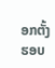ອກຕັ້ງຮອບ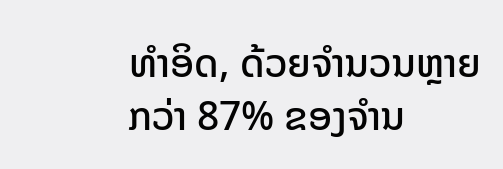ທຳອິດ, ດ້ວຍຈຳນວນຫຼາຍກວ່າ 87% ຂອງຈຳນ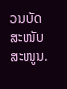ວນບັດສະໜັບສະໜູນ.